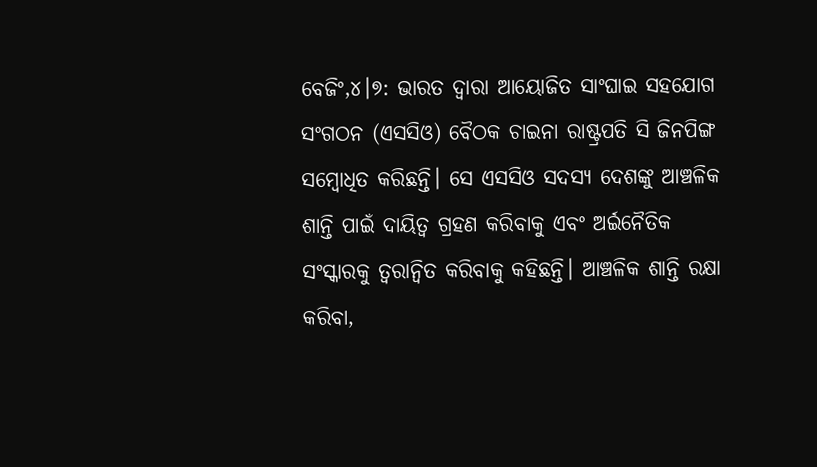ବେଜିଂ,୪।୭: ଭାରତ ଦ୍ୱାରା ଆୟୋଜିତ ସାଂଘାଇ ସହଯୋଗ ସଂଗଠନ (ଏସସିଓ) ବୈଠକ ଚାଇନା ରାଷ୍ଟ୍ରପତି ସି ଜିନପିଙ୍ଗ ସମ୍ବୋଧିତ କରିଛନ୍ତି। ସେ ଏସସିଓ ସଦସ୍ୟ ଦେଶଙ୍କୁ ଆଞ୍ଚଳିକ ଶାନ୍ତି ପାଇଁ ଦାୟିତ୍ୱ ଗ୍ରହଣ କରିବାକୁ ଏବଂ ଅର୍ଇନୈତିକ ସଂସ୍କାରକୁ ତ୍ୱରାନ୍ବିତ କରିବାକୁ କହିଛନ୍ତି। ଆଞ୍ଚଳିକ ଶାନ୍ତି ରକ୍ଷା କରିବା,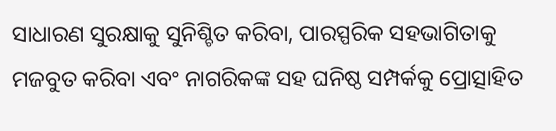ସାଧାରଣ ସୁରକ୍ଷାକୁ ସୁନିଶ୍ଚିତ କରିବା, ପାରସ୍ପରିକ ସହଭାଗିତାକୁ ମଜବୁତ କରିବା ଏବଂ ନାଗରିକଙ୍କ ସହ ଘନିଷ୍ଠ ସମ୍ପର୍କକୁ ପ୍ରୋତ୍ସାହିତ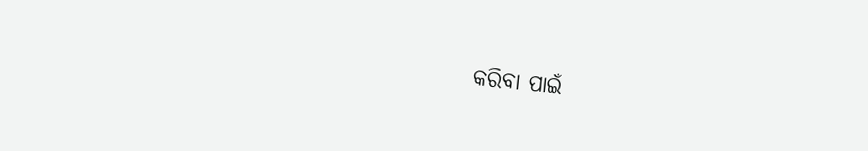କରିବା ପାଇଁ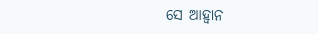ସେ ଆହ୍ବାନ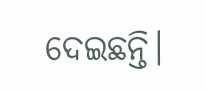ଦେଇଛନ୍ତି।